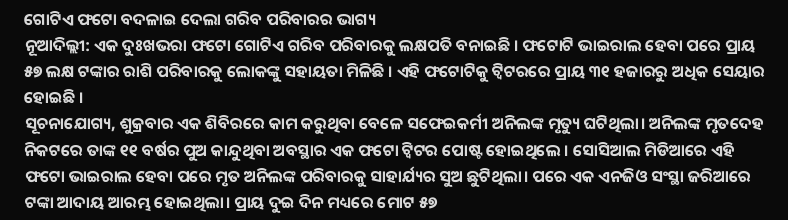ଗୋଟିଏ ଫଟୋ ବଦଳାଇ ଦେଲା ଗରିବ ପରିବାରର ଭାଗ୍ୟ
ନୂଆଦିଲ୍ଲୀ: ଏକ ଦୁଃଖଭରା ଫଟୋ ଗୋଟିଏ ଗରିବ ପରିବାରକୁ ଲକ୍ଷପତି ବନାଇଛି । ଫଟୋଟି ଭାଇରାଲ ହେବା ପରେ ପ୍ରାୟ ୫୭ ଲକ୍ଷ ଟଙ୍କାର ରାଶି ପରିବାରକୁ ଲୋକଙ୍କୁ ସହାୟତା ମିଳିଛି । ଏହି ଫଟୋଟିକୁ ଟ୍ବିଟରରେ ପ୍ରାୟ ୩୧ ହଜାରରୁ ଅଧିକ ସେୟାର ହୋଇଛି ।
ସୂଚନାଯୋଗ୍ୟ, ଶୁକ୍ରବାର ଏକ ଶିବିରରେ କାମ କରୁଥିବା ବେଳେ ସଫେଇକର୍ମୀ ଅନିଲଙ୍କ ମୃତ୍ୟୁ ଘଟିଥିଲା। ଅନିଲଙ୍କ ମୃତଦେହ ନିକଟରେ ତାଙ୍କ ୧୧ ବର୍ଷର ପୁଅ କାନ୍ଦୁଥିବା ଅବସ୍ଥାର ଏକ ଫଟୋ ଟ୍ବିଟର ପୋଷ୍ଟ ହୋଇଥିଲେ । ସୋସିଆଲ ମିଡିଆରେ ଏହି ଫଟୋ ଭାଇରାଲ ହେବା ପରେ ମୃତ ଅନିଲଙ୍କ ପରିବାରକୁ ସାହାର୍ଯ୍ୟର ସୁଅ ଛୁଟିଥିଲା। ପରେ ଏକ ଏନଜିଓ ସଂସ୍ଥା ଜରିଆରେ ଟଙ୍କା ଆଦାୟ ଆରମ୍ଭ ହୋଇଥିଲା। ପ୍ରାୟ ଦୁଇ ଦିନ ମଧ୍ୟରେ ମୋଟ ୫୭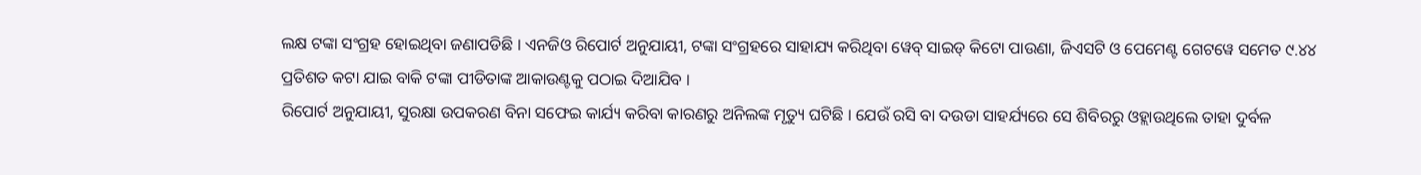ଲକ୍ଷ ଟଙ୍କା ସଂଗ୍ରହ ହୋଇଥିବା ଜଣାପଡିଛି । ଏନଜିଓ ରିପୋର୍ଟ ଅନୁଯାୟୀ, ଟଙ୍କା ସଂଗ୍ରହରେ ସାହାଯ୍ୟ କରିଥିବା ୱେବ୍ ସାଇଡ୍ କିଟୋ ପାଉଣା, ଜିଏସଟି ଓ ପେମେଣ୍ଟ ଗେଟୱେ ସମେତ ୯.୪୪ ପ୍ରତିଶତ କଟା ଯାଇ ବାକି ଟଙ୍କା ପୀଡିତାଙ୍କ ଆକାଉଣ୍ଟକୁ ପଠାଇ ଦିଆଯିବ ।
ରିପୋର୍ଟ ଅନୁଯାୟୀ, ସୁରକ୍ଷା ଉପକରଣ ବିନା ସଫେଇ କାର୍ଯ୍ୟ କରିବା କାରଣରୁ ଅନିଲଙ୍କ ମୃତ୍ୟୁ ଘଟିଛି । ଯେଉଁ ରସି ବା ଦଉଡା ସାହର୍ଯ୍ୟରେ ସେ ଶିବିରରୁ ଓହ୍ଲାଉଥିଲେ ତାହା ଦୁର୍ବଳ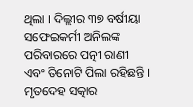ଥିଲା । ଦିଲ୍ଲୀର ୩୭ ବର୍ଷୀୟା ସଫେଇକର୍ମୀ ଅନିଲଙ୍କ ପରିବାରରେ ପତ୍ନୀ ରାଣୀ ଏବଂ ତିନୋଟି ପିଲା ରହିଛନ୍ତି । ମୃତଦେହ ସତ୍କାର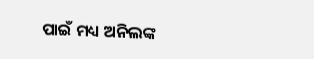ପାଇଁ ମଧ୍ୟ ଅନିଲଙ୍କ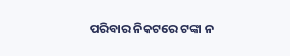ପରିବାର ନିକଟରେ ଟଙ୍କା ନ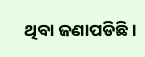ଥିବା ଜଣାପଡିଛି।